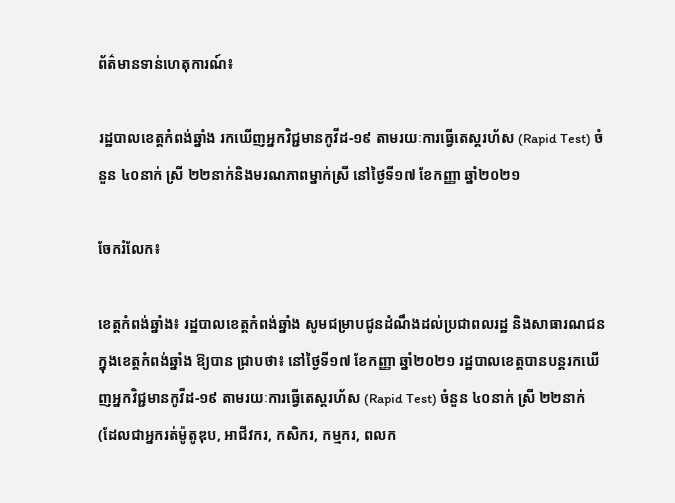ព័ត៌មានទាន់ហេតុការណ៍៖

រដ្ឋបាលខេត្តកំពង់ឆ្នាំង រកឃើញអ្នកវិជ្ជមានកូវីដ-១៩ តាមរយៈការធ្វើតេស្តរហ័ស (Rapid Test) ចំនួន ៤០នាក់ ស្រី ២២នាក់និងមរណភាពម្នាក់ស្រី នៅថ្ងៃទី១៧ ខែកញ្ញា ឆ្នាំ២០២១

ចែករំលែក៖

ខេត្តកំពង់ឆ្នាំង៖ រដ្ឋបាលខេត្តកំពង់ឆ្នាំង សូមជម្រាបជូនដំណឹងដល់ប្រជាពលរដ្ឋ និងសាធារណជនក្នុងខេត្តកំពង់ឆ្នាំង ឱ្យបាន ជ្រាបថា៖ នៅថ្ងៃទី១៧ ខែកញ្ញា ឆ្នាំ២០២១ រដ្ឋបាលខេត្តបានបន្តរកឃើញអ្នកវិជ្ជមានកូវីដ-១៩ តាមរយៈការធ្វើតេស្តរហ័ស (Rapid Test) ចំនួន ៤០នាក់ ស្រី ២២នាក់ (ដែលជាអ្នករត់ម៉ូតូឌុប, អាជីវករ, កសិករ, កម្មករ, ពលក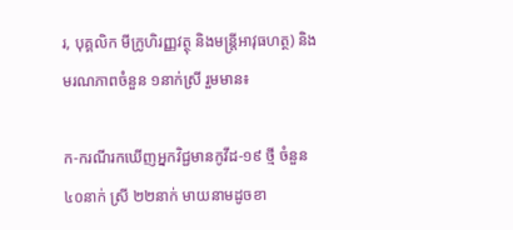រ, បុគ្គលិក មីក្រូហិរញ្ញវត្ថុ និងមន្ត្រីអាវុធហត្ថ) និងមរណភាពចំនួន ១នាក់ស្រី រួមមាន៖

ក-ករណីរកឃើញអ្នកវិជ្ជមានកូវីដ-១៩ ថ្មី ចំនួន ៤០នាក់ ស្រី ២២នាក់ មាយនាមដូចខា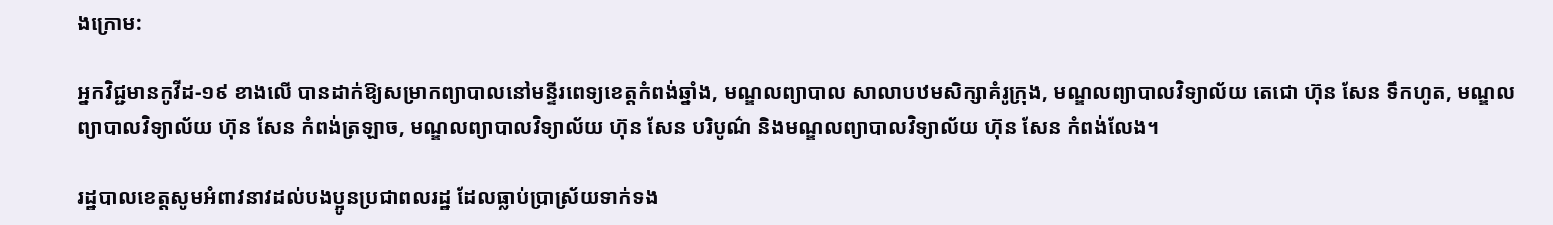ងក្រោម:

អ្នកវិជ្ជមានកូវីដ-១៩ ខាងលើ បានដាក់ឱ្យសម្រាកព្យាបាលនៅមន្ទីរពេទ្យខេត្តកំពង់ឆ្នាំង, មណ្ឌលព្យាបាល សាលាបឋមសិក្សាគំរូក្រុង, មណ្ឌលព្យាបាលវិទ្យាល័យ តេជោ ហ៊ុន សែន ទឹកហូត, មណ្ឌលព្យាបាលវិទ្យាល័យ ហ៊ុន សែន កំពង់ត្រឡាច, មណ្ឌលព្យាបាលវិទ្យាល័យ ហ៊ុន សែន បរិបូណ៌ និងមណ្ឌលព្យាបាលវិទ្យាល័យ ហ៊ុន សែន កំពង់លែង។

រដ្ឋបាលខេត្តសូមអំពាវនាវដល់បងប្អូនប្រជាពលរដ្ឋ ដែលធ្លាប់ប្រាស្រ័យទាក់ទង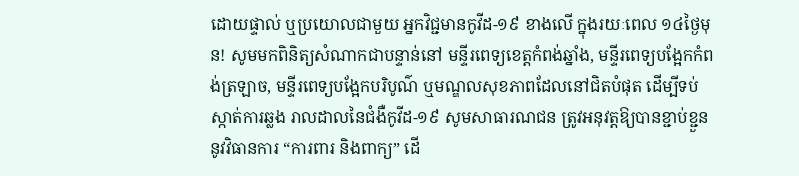ដោយផ្ទាល់ ឬប្រយោលជាមួយ អ្នកវិជ្ជមានកូវីដ-១៩ ខាងលើ ក្នុងរយៈពេល ១៤ថ្ងៃមុន! សូមមកពិនិត្យសំណាកជាបន្ទាន់នៅ មន្ទីរពេទ្យខេត្តកំពង់ឆ្នាំង, មន្ទីរពេទ្យបង្អែកកំពង់ត្រឡាច, មន្ទីរពេទ្យបង្អែកបរិបូណ៌ ឬមណ្ឌលសុខភាពដែលនៅជិតបំផុត ដើម្បីទប់ស្កាត់ការឆ្លង រាលដាលនៃជំងឺកូវីដ-១៩ សូមសាធារណជន ត្រូវអនុវត្តឱ្យបានខ្ជាប់ខ្ជួននូវវិធានការ “ការពារ និងពាក្យ” ដើ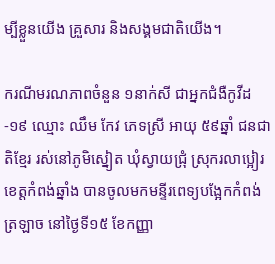ម្បីខ្លួនយើង គ្រួសារ និងសង្គមជាតិយើង។

ករណីមរណភាពចំនួន ១នាក់សី ជាអ្នកជំងឺកូវីដ-១៩ ឈ្មោះ ឈឹម កែវ ភេទស្រី អាយុ ៥៩ឆ្នាំ ជនជាតិខ្មែរ រស់នៅភូមិស្នៀត ឃុំស្វាយជ្រុំ ស្រុករលាប្អៀរ ខេត្តកំពង់ឆ្នាំង បានចូលមកមន្ទីរពេទ្យបង្អែកកំពង់ត្រឡាច នៅថ្ងៃទី១៥ ខែកញ្ញា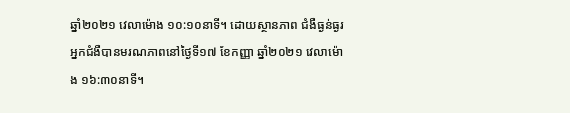ឆ្នាំ២០២១ វេលាម៉ោង ១០:១០នាទី។ ដោយស្ថានភាព ជំងឺធ្ងន់ធ្ងរ អ្នកជំងឺបានមរណភាពនៅថ្ងៃទី១៧ ខែកញ្ញា ឆ្នាំ២០២១ វេលាម៉ោង ១៦:៣០នាទី។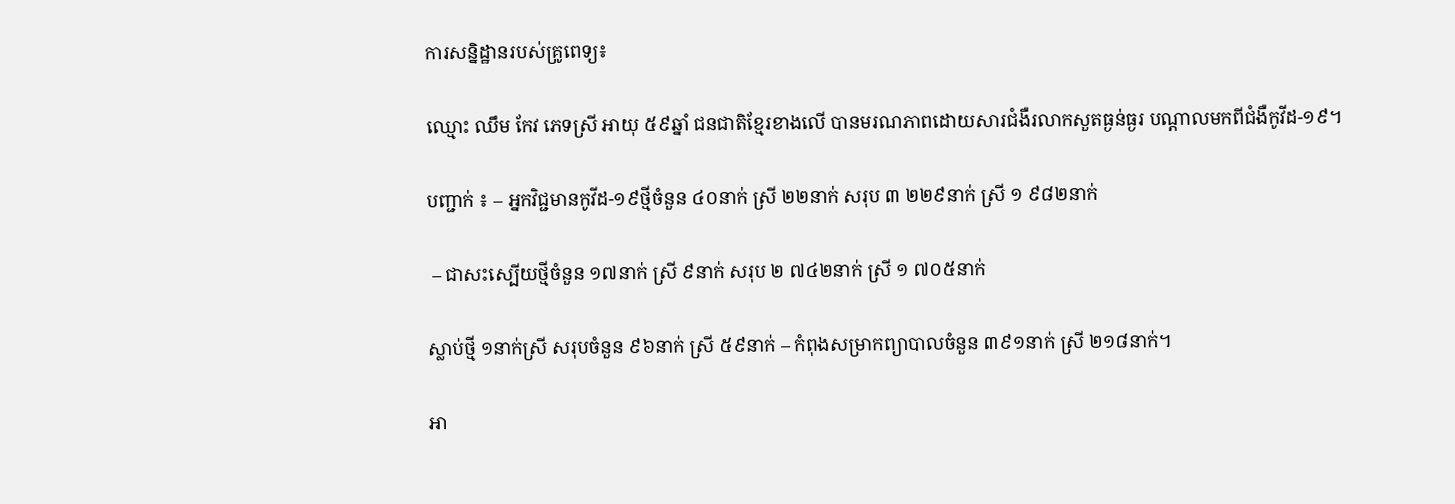ការសន្និដ្ឋានរបស់គ្រូពេទ្យ៖

ឈ្មោះ ឈឹម កែវ ភេទស្រី អាយុ ៥៩ឆ្នាំ ជនជាតិខ្មែរខាងលើ បានមរណភាពដោយសារជំងឺរលាកសួតធ្ងន់ធ្ងរ បណ្តាលមកពីជំងឺកូវីដ-១៩។

បញ្ជាក់ ៖ – អ្នកវិជ្ជមានកូវីដ-១៩ថ្មីចំនួន ៤០នាក់ ស្រី ២២នាក់ សរុប ៣ ២២៩នាក់ ស្រី ១ ៩៨២នាក់

 – ជាសះស្បើយថ្មីចំនួន ១៧នាក់ ស្រី ៩នាក់ សរុប ២ ៧៤២នាក់ ស្រី ១ ៧០៥នាក់

ស្លាប់ថ្មី ១នាក់ស្រី សរុបចំនួន ៩៦នាក់ ស្រី ៥៩នាក់ – កំពុងសម្រាកព្យាបាលចំនួន ៣៩១នាក់ ស្រី ២១៨នាក់។

អា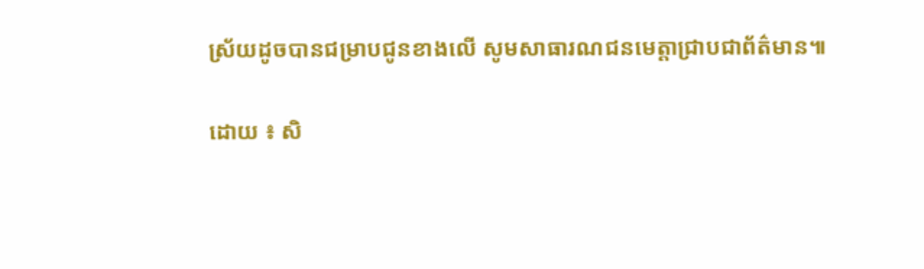ស្រ័យដូចបានជម្រាបជូនខាងលើ សូមសាធារណជនមេត្តាជ្រាបជាព័ត៌មាន៕

ដោយ ៖ សិ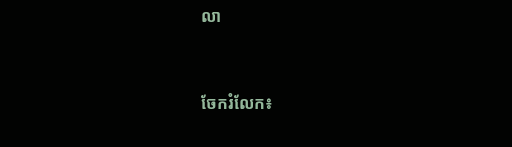លា


ចែករំលែក៖